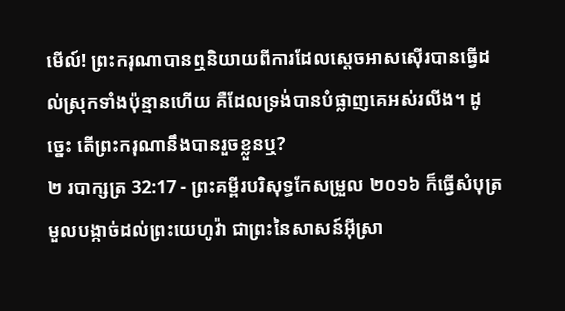មើល៍! ព្រះករុណាបានឮនិយាយពីការដែលស្តេចអាសស៊ើរបានធ្វើដល់ស្រុកទាំងប៉ុន្មានហើយ គឺដែលទ្រង់បានបំផ្លាញគេអស់រលីង។ ដូច្នេះ តើព្រះករុណានឹងបានរួចខ្លួនឬ?
២ របាក្សត្រ 32:17 - ព្រះគម្ពីរបរិសុទ្ធកែសម្រួល ២០១៦ ក៏ធ្វើសំបុត្រមួលបង្កាច់ដល់ព្រះយេហូវ៉ា ជាព្រះនៃសាសន៍អ៊ីស្រា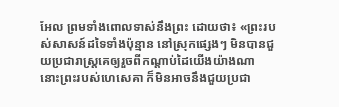អែល ព្រមទាំងពោលទាស់នឹងព្រះ ដោយថា៖ «ព្រះរបស់សាសន៍ដទៃទាំងប៉ុន្មាន នៅស្រុកផ្សេងៗ មិនបានជួយប្រជារាស្ត្រគេឲ្យរួចពីកណ្ដាប់ដៃយើងយ៉ាងណា នោះព្រះរបស់ហេសេគា ក៏មិនអាចនឹងជួយប្រជា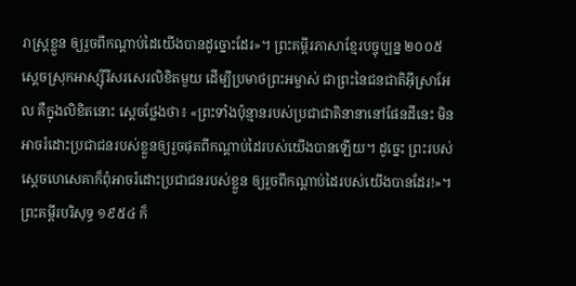រាស្ត្រខ្លួន ឲ្យរួចពីកណ្ដាប់ដៃយើងបានដូច្នោះដែរ»។ ព្រះគម្ពីរភាសាខ្មែរបច្ចុប្បន្ន ២០០៥ ស្ដេចស្រុកអាស្ស៊ីរីសរសេរលិខិតមួយ ដើម្បីប្រមាថព្រះអម្ចាស់ ជាព្រះនៃជនជាតិអ៊ីស្រាអែល គឺក្នុងលិខិតនោះ ស្ដេចថ្លែងថា៖ «ព្រះទាំងប៉ុន្មានរបស់ប្រជាជាតិនានានៅផែនដីនេះ មិនអាចរំដោះប្រជាជនរបស់ខ្លួនឲ្យរួចផុតពីកណ្ដាប់ដៃរបស់យើងបានឡើយ។ ដូច្នេះ ព្រះរបស់ស្ដេចហេសេគាក៏ពុំអាចរំដោះប្រជាជនរបស់ខ្លួន ឲ្យរួចពីកណ្ដាប់ដៃរបស់យើងបានដែរ!»។ ព្រះគម្ពីរបរិសុទ្ធ ១៩៥៤ ក៏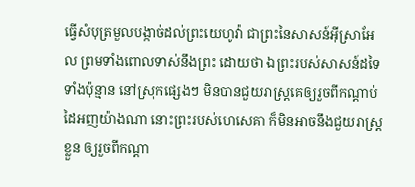ធ្វើសំបុត្រមួលបង្កាច់ដល់ព្រះយេហូវ៉ា ជាព្រះនៃសាសន៍អ៊ីស្រាអែល ព្រមទាំងពោលទាស់នឹងព្រះ ដោយថា ឯព្រះរបស់សាសន៍ដទៃទាំងប៉ុន្មាន នៅស្រុកផ្សេងៗ មិនបានជួយរាស្ត្រគេឲ្យរួចពីកណ្តាប់ដៃអញយ៉ាងណា នោះព្រះរបស់ហេសេគា ក៏មិនអាចនឹងជួយរាស្ត្រខ្លួន ឲ្យរួចពីកណ្តា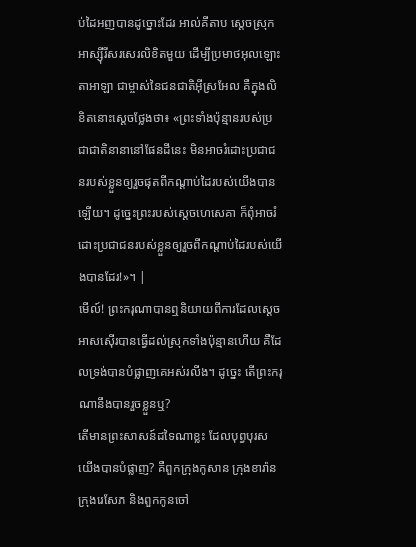ប់ដៃអញបានដូច្នោះដែរ អាល់គីតាប ស្តេចស្រុកអាស្ស៊ីរីសរសេរលិខិតមួយ ដើម្បីប្រមាថអុលឡោះតាអាឡា ជាម្ចាស់នៃជនជាតិអ៊ីស្រអែល គឺក្នុងលិខិតនោះស្តេចថ្លែងថា៖ «ព្រះទាំងប៉ុន្មានរបស់ប្រជាជាតិនានានៅផែនដីនេះ មិនអាចរំដោះប្រជាជនរបស់ខ្លួនឲ្យរួចផុតពីកណ្តាប់ដៃរបស់យើងបានឡើយ។ ដូច្នេះព្រះរបស់ស្តេចហេសេគា ក៏ពុំអាចរំដោះប្រជាជនរបស់ខ្លួនឲ្យរួចពីកណ្តាប់ដៃរបស់យើងបានដែរ!»។ |
មើល៍! ព្រះករុណាបានឮនិយាយពីការដែលស្តេចអាសស៊ើរបានធ្វើដល់ស្រុកទាំងប៉ុន្មានហើយ គឺដែលទ្រង់បានបំផ្លាញគេអស់រលីង។ ដូច្នេះ តើព្រះករុណានឹងបានរួចខ្លួនឬ?
តើមានព្រះសាសន៍ដទៃណាខ្លះ ដែលបុព្វបុរសយើងបានបំផ្លាញ? គឺពួកក្រុងកូសាន ក្រុងខារ៉ាន ក្រុងរេសែភ និងពួកកូនចៅ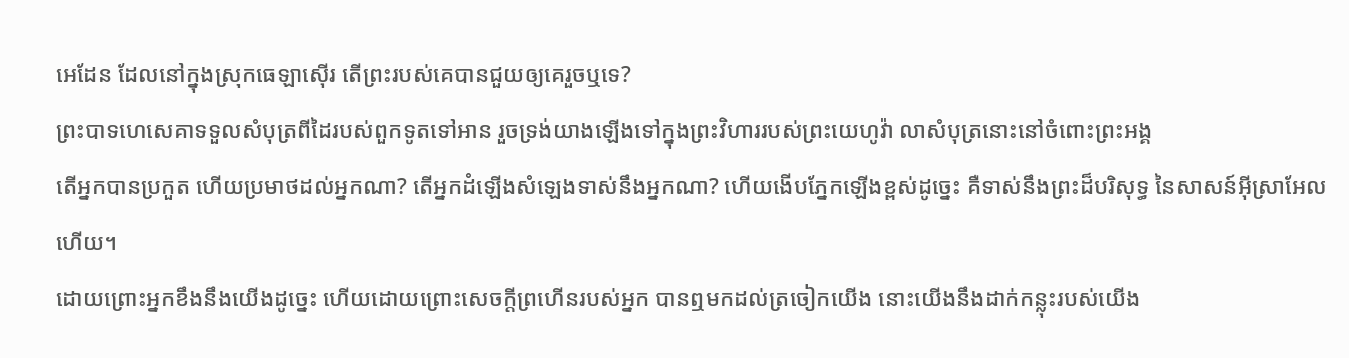អេដែន ដែលនៅក្នុងស្រុកធេឡាស៊ើរ តើព្រះរបស់គេបានជួយឲ្យគេរួចឬទេ?
ព្រះបាទហេសេគាទទួលសំបុត្រពីដៃរបស់ពួកទូតទៅអាន រួចទ្រង់យាងឡើងទៅក្នុងព្រះវិហាររបស់ព្រះយេហូវ៉ា លាសំបុត្រនោះនៅចំពោះព្រះអង្គ
តើអ្នកបានប្រកួត ហើយប្រមាថដល់អ្នកណា? តើអ្នកដំឡើងសំឡេងទាស់នឹងអ្នកណា? ហើយងើបភ្នែកឡើងខ្ពស់ដូច្នេះ គឺទាស់នឹងព្រះដ៏បរិសុទ្ធ នៃសាសន៍អ៊ីស្រាអែលហើយ។
ដោយព្រោះអ្នកខឹងនឹងយើងដូច្នេះ ហើយដោយព្រោះសេចក្ដីព្រហើនរបស់អ្នក បានឮមកដល់ត្រចៀកយើង នោះយើងនឹងដាក់កន្លុះរបស់យើង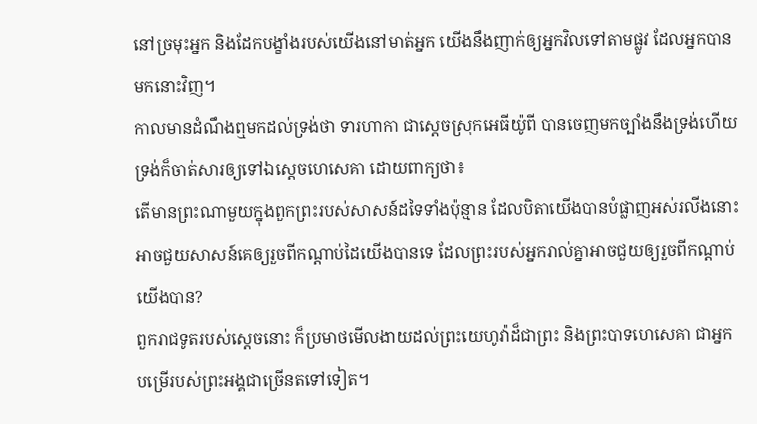នៅច្រមុះអ្នក និងដែកបង្ខាំងរបស់យើងនៅមាត់អ្នក យើងនឹងញាក់ឲ្យអ្នកវិលទៅតាមផ្លូវ ដែលអ្នកបានមកនោះវិញ។
កាលមានដំណឹងឮមកដល់ទ្រង់ថា ទារហាកា ជាស្តេចស្រុកអេធីយ៉ូពី បានចេញមកច្បាំងនឹងទ្រង់ហើយ ទ្រង់ក៏ចាត់សារឲ្យទៅឯស្ដេចហេសេគា ដោយពាក្យថា៖
តើមានព្រះណាមួយក្នុងពួកព្រះរបស់សាសន៍ដទៃទាំងប៉ុន្មាន ដែលបិតាយើងបានបំផ្លាញអស់រលីងនោះ អាចជួយសាសន៍គេឲ្យរួចពីកណ្ដាប់ដៃយើងបានទេ ដែលព្រះរបស់អ្នករាល់គ្នាអាចជួយឲ្យរួចពីកណ្ដាប់យើងបាន?
ពួករាជទូតរបស់ស្តេចនោះ ក៏ប្រមាថមើលងាយដល់ព្រះយេហូវ៉ាដ៏ជាព្រះ និងព្រះបាទហេសេគា ជាអ្នកបម្រើរបស់ព្រះអង្គជាច្រើនតទៅទៀត។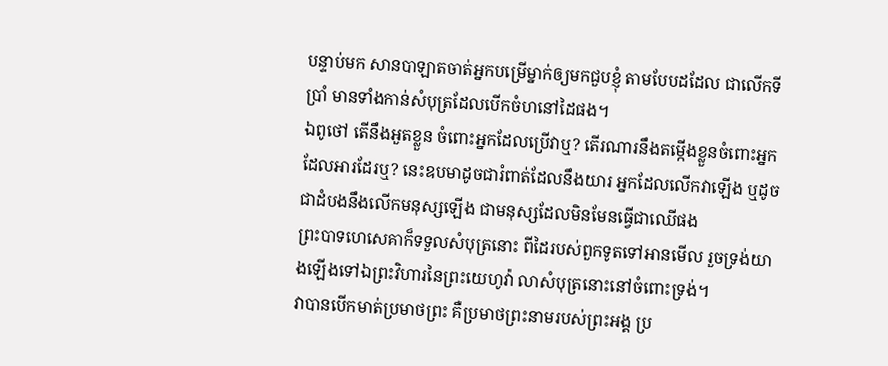បន្ទាប់មក សានបាឡាតចាត់អ្នកបម្រើម្នាក់ឲ្យមកជួបខ្ញុំ តាមបែបដដែល ជាលើកទីប្រាំ មានទាំងកាន់សំបុត្រដែលបើកចំហនៅដៃផង។
ឯពូថៅ តើនឹងអួតខ្លួន ចំពោះអ្នកដែលប្រើវាឬ? តើរណារនឹងតម្កើងខ្លួនចំពោះអ្នកដែលអារដែរឬ? នេះឧបមាដូចជារំពាត់ដែលនឹងយារ អ្នកដែលលើកវាឡើង ឬដូចជាដំបងនឹងលើកមនុស្សឡើង ជាមនុស្សដែលមិនមែនធ្វើជាឈើផង
ព្រះបាទហេសេគាក៏ទទួលសំបុត្រនោះ ពីដៃរបស់ពួកទូតទៅអានមើល រួចទ្រង់យាងឡើងទៅឯព្រះវិហារនៃព្រះយេហូវ៉ា លាសំបុត្រនោះនៅចំពោះទ្រង់។
វាបានបើកមាត់ប្រមាថព្រះ គឺប្រមាថព្រះនាមរបស់ព្រះអង្គ ប្រ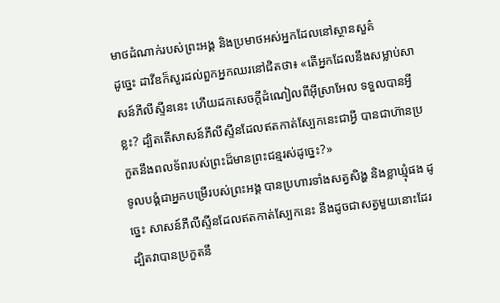មាថដំណាក់របស់ព្រះអង្គ និងប្រមាថអស់អ្នកដែលនៅស្ថានសួគ៌
ដូច្នេះ ដាវីឌក៏សួរដល់ពួកអ្នកឈរនៅជិតថា៖ «តើអ្នកដែលនឹងសម្លាប់សាសន៍ភីលីស្ទីននេះ ហើយដកសេចក្ដីដំណៀលពីអ៊ីស្រាអែល ទទួលបានអ្វីខ្លះ? ដ្បិតតើសាសន៍ភីលីស្ទីនដែលឥតកាត់ស្បែកនេះជាអ្វី បានជាហ៊ានប្រកួតនឹងពលទ័ពរបស់ព្រះដ៏មានព្រះជន្មរស់ដូច្នេះ?»
ទូលបង្គំជាអ្នកបម្រើរបស់ព្រះអង្គ បានប្រហារទាំងសត្វសិង្ហ និងខ្លាឃ្មុំផង ដូច្នេះ សាសន៍ភីលីស្ទីនដែលឥតកាត់ស្បែកនេះ នឹងដូចជាសត្វមួយនោះដែរ ដ្បិតវាបានប្រកួតនឹ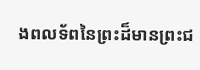ងពលទ័ពនៃព្រះដ៏មានព្រះជ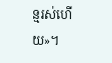ន្មរស់ហើយ»។